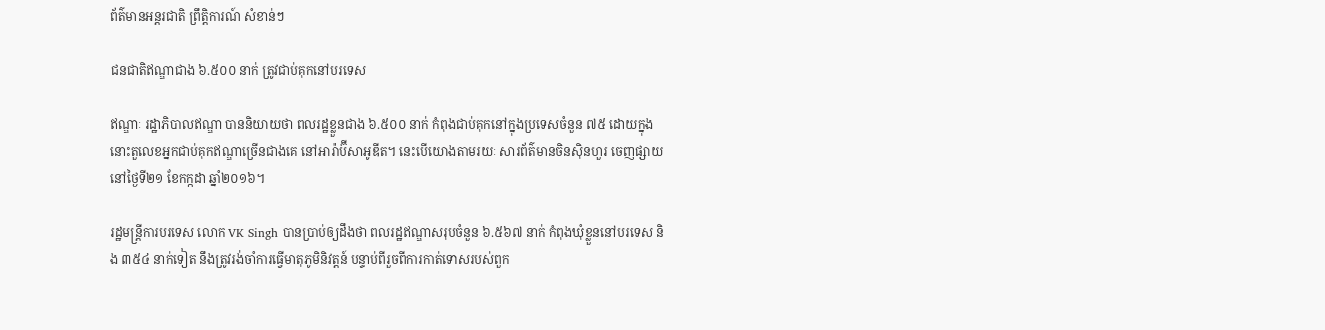ព័ត៌មានអន្តរជាតិ ព្រឹត្តិការណ៍ សំខាន់ៗ

ជនជាតិឥណ្ឌាជាង ៦.៥០០ នាក់ ត្រូវជាប់គុកនៅបរទេស

ឥណ្ឌាៈ រដ្ឋាភិបាលឥណ្ឌា បាននិយាយថា ពលរដ្ឋខ្លួនជាង ៦.៥០០ នាក់ កំពុងជាប់គុកនៅក្នុងប្រទេសចំនួន ៧៥ ដោយក្នុងនោះតួលេខអ្នកជាប់គុកឥណ្ឌាច្រើនជាងគេ នៅអារ៉ាប៊ីសាអូឌីត។ នេះបើយោងតាមរយៈ សារព័ត៌មានចិនស៊ិនហួរ ចេញផ្សាយនៅថ្ងៃទី២១ ខែកក្កដា ឆ្នាំ២០១៦។

រដ្ឋមន្រ្តីការបរទេស លោក VK Singh បានប្រាប់ឲ្យដឹងថា ពលរដ្ឋឥណ្ឌាសរុបចំនួន ៦.៥៦៧ នាក់ កំពុងឃុំខ្លួននៅបរទេស និង ៣៥៤ នាក់ទៀត នឹងត្រូវរង់ចាំការធ្វើមាតុភូមិនិវត្តន៍ បន្ទាប់ពីរួចពីការកាត់ទោសរបស់ពួក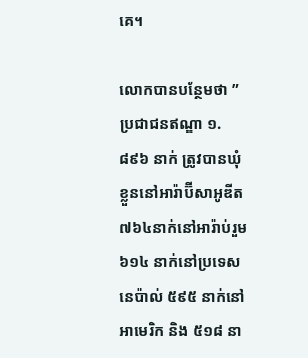គេ។

លោកបានបន្ថែមថា ” ប្រជាជនឥណ្ឌា ១.៨៩៦ នាក់ ត្រូវបានឃុំខ្លួននៅអារ៉ាប៊ីសាអូឌីត ៧៦៤នាក់នៅអារ៉ាប់រួម ៦១៤ នាក់នៅប្រទេសនេប៉ាល់ ៥៩៥ នាក់នៅអាមេរិក និង ៥១៨ នា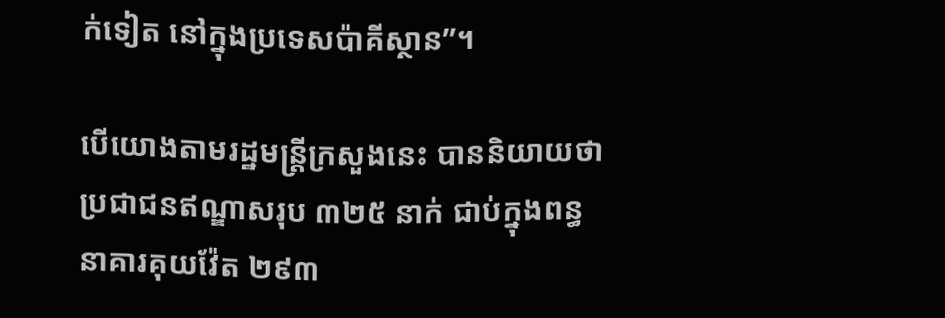ក់ទៀត នៅក្នុងប្រទេសប៉ាគីស្ថាន”។

បើយោងតាមរដ្ឋមន្រ្តីក្រសួងនេះ បាននិយាយថា ប្រជាជនឥណ្ឌាសរុប ៣២៥ នាក់ ជាប់ក្នុងពន្ធនាគារគុយវ៉ែត ២៩៣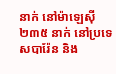នាក់ នៅម៉ាឡេស៊ី ២៣៥ នាក់ នៅប្រទេសបារ៉ែន និង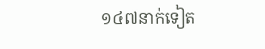១៤៧នាក់ទៀត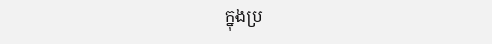ក្នុងប្រ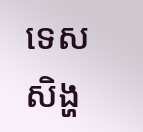ទេសសិង្ហ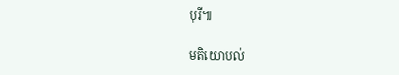បុរី៕

មតិយោបល់